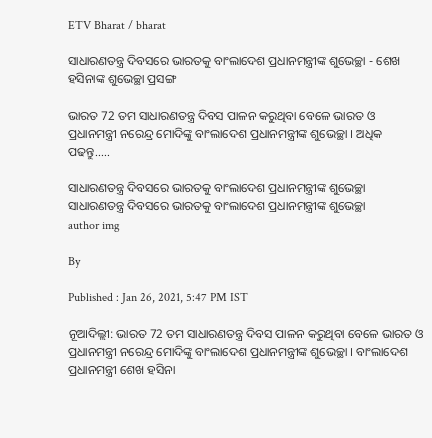ETV Bharat / bharat

ସାଧାରଣତନ୍ତ୍ର ଦିବସରେ ଭାରତକୁ ବାଂଲାଦେଶ ପ୍ରଧାନମନ୍ତ୍ରୀଙ୍କ ଶୁଭେଚ୍ଛା - ଶେଖ ହସିନାଙ୍କ ଶୁଭେଚ୍ଛା ପ୍ରସଙ୍ଗ

ଭାରତ 72 ତମ ସାଧାରଣତନ୍ତ୍ର ଦିବସ ପାଳନ କରୁଥିବା ବେଳେ ଭାରତ ଓ ପ୍ରଧାନମନ୍ତ୍ରୀ ନରେନ୍ଦ୍ର ମୋଦିଙ୍କୁ ବାଂଲାଦେଶ ପ୍ରଧାନମନ୍ତ୍ରୀଙ୍କ ଶୁଭେଚ୍ଛା । ଅଧିକ ପଢନ୍ତୁ.....

ସାଧାରଣତନ୍ତ୍ର ଦିବସରେ ଭାରତକୁ ବାଂଲାଦେଶ ପ୍ରଧାନମନ୍ତ୍ରୀଙ୍କ ଶୁଭେଚ୍ଛା
ସାଧାରଣତନ୍ତ୍ର ଦିବସରେ ଭାରତକୁ ବାଂଲାଦେଶ ପ୍ରଧାନମନ୍ତ୍ରୀଙ୍କ ଶୁଭେଚ୍ଛା
author img

By

Published : Jan 26, 2021, 5:47 PM IST

ନୂଆଦିଲ୍ଲୀ: ଭାରତ 72 ତମ ସାଧାରଣତନ୍ତ୍ର ଦିବସ ପାଳନ କରୁଥିବା ବେଳେ ଭାରତ ଓ ପ୍ରଧାନମନ୍ତ୍ରୀ ନରେନ୍ଦ୍ର ମୋଦିଙ୍କୁ ବାଂଲାଦେଶ ପ୍ରଧାନମନ୍ତ୍ରୀଙ୍କ ଶୁଭେଚ୍ଛା । ବାଂଲାଦେଶ ପ୍ରଧାନମନ୍ତ୍ରୀ ଶେଖ ହସିନା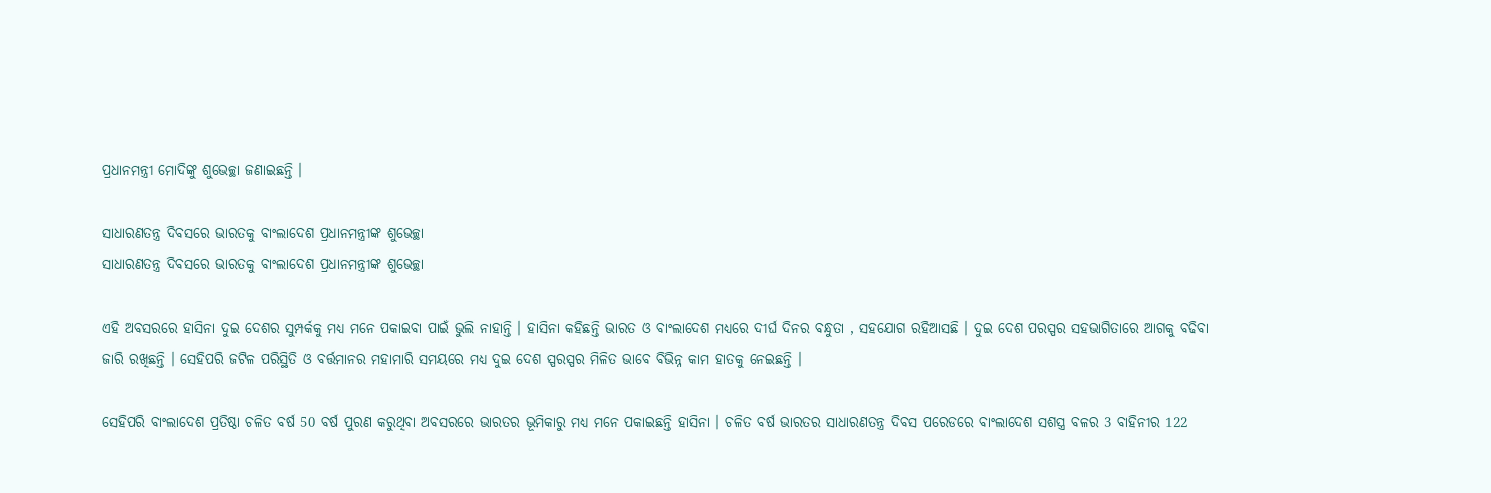ପ୍ରଧାନମନ୍ତ୍ରୀ ମୋଦିଙ୍କୁ ଶୁଭେଚ୍ଛା ଜଣାଇଛନ୍ତି ।

ସାଧାରଣତନ୍ତ୍ର ଦିବସରେ ଭାରତକୁ ବାଂଲାଦେଶ ପ୍ରଧାନମନ୍ତ୍ରୀଙ୍କ ଶୁଭେଚ୍ଛା
ସାଧାରଣତନ୍ତ୍ର ଦିବସରେ ଭାରତକୁ ବାଂଲାଦେଶ ପ୍ରଧାନମନ୍ତ୍ରୀଙ୍କ ଶୁଭେଚ୍ଛା

ଏହି ଅବସରରେ ହାସିନା ଦୁଇ ଦେଶର ସୁମ୍ପର୍କକୁ ମଧ୍ୟ ମନେ ପକାଇବା ପାଇଁ ଭୁଲି ନାହାନ୍ତି । ହାସିନା କହିଛନ୍ତି ଭାରତ ଓ ବାଂଲାଦେଶ ମଧ୍ୟରେ ଦୀର୍ଘ ଦିନର ବନ୍ଧୁତା , ସହଯୋଗ ରହିଆସଛି । ଦୁଇ ଦେଶ ପରସ୍ପର ସହଭାଗିତାରେ ଆଗକୁ ବଢିବା ଜାରି ରଖିଛନ୍ତି । ସେହିପରି ଜଟିଳ ପରିସ୍ଥିତି ଓ ବର୍ତ୍ତମାନର ମହାମାରି ସମୟରେ ମଧ୍ୟ ଦୁଇ ଦେଶ ସ୍ପରସ୍ପର ମିଳିତ ଭାବେ ବିଭିନ୍ନ କାମ ହାତକୁ ନେଇଛନ୍ତି ।

ସେହିପରି ବାଂଲାଦେଶ ପ୍ରତିଷ୍ଠା ଚଳିତ ବର୍ଷ 50 ବର୍ଷ ପୁରଣ କରୁଥିବା ଅବସରରେ ଭାରତର ଭୂମିକାରୁ ମଧ୍ୟ ମନେ ପକାଇଛନ୍ତି ହାସିନା । ଚଳିତ ବର୍ଷ ଭାରତର ସାଧାରଣତନ୍ତ୍ର ଦିବସ ପରେଡରେ ବାଂଲାଦେଶ ସଶସ୍ତ୍ର ବଳର 3 ବାହିନୀର 122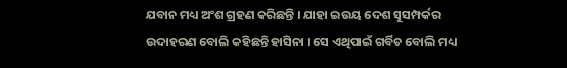ଯବାନ ମଧ୍ୟ ଅଂଶ ଗ୍ରହଣ କରିଛନ୍ତି । ଯାହା ଇଉୟ ଦେଶ ସୁସମ୍ପର୍କର ଉଦାହରଣ ବୋଲି କହିଛନ୍ତି ହାସିନା । ସେ ଏଥିପାଇଁ ଗର୍ବିତ ବୋଲି ମଧ୍ୟ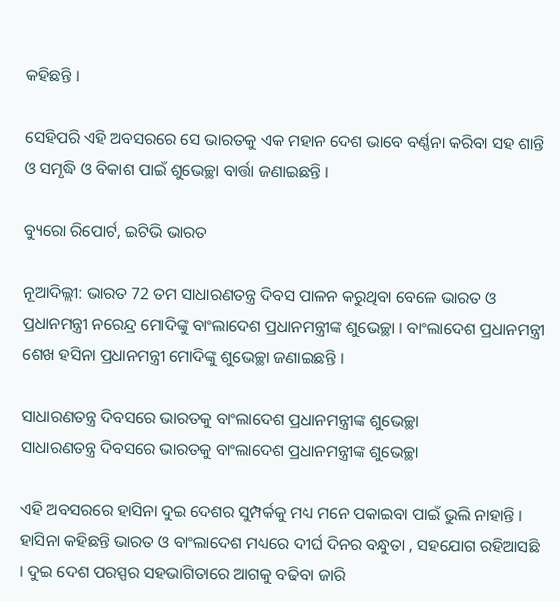କହିଛନ୍ତି ।

ସେହିପରି ଏହି ଅବସରରେ ସେ ଭାରତକୁ ଏକ ମହାନ ଦେଶ ଭାବେ ବର୍ଣ୍ଣନା କରିବା ସହ ଶାନ୍ତି ଓ ସମୃଦ୍ଧି ଓ ବିକାଶ ପାଇଁ ଶୁଭେଚ୍ଛା ବାର୍ତ୍ତା ଜଣାଇଛନ୍ତି ।

ବ୍ୟୁରୋ ରିପୋର୍ଟ, ଇଟିଭି ଭାରତ

ନୂଆଦିଲ୍ଲୀ: ଭାରତ 72 ତମ ସାଧାରଣତନ୍ତ୍ର ଦିବସ ପାଳନ କରୁଥିବା ବେଳେ ଭାରତ ଓ ପ୍ରଧାନମନ୍ତ୍ରୀ ନରେନ୍ଦ୍ର ମୋଦିଙ୍କୁ ବାଂଲାଦେଶ ପ୍ରଧାନମନ୍ତ୍ରୀଙ୍କ ଶୁଭେଚ୍ଛା । ବାଂଲାଦେଶ ପ୍ରଧାନମନ୍ତ୍ରୀ ଶେଖ ହସିନା ପ୍ରଧାନମନ୍ତ୍ରୀ ମୋଦିଙ୍କୁ ଶୁଭେଚ୍ଛା ଜଣାଇଛନ୍ତି ।

ସାଧାରଣତନ୍ତ୍ର ଦିବସରେ ଭାରତକୁ ବାଂଲାଦେଶ ପ୍ରଧାନମନ୍ତ୍ରୀଙ୍କ ଶୁଭେଚ୍ଛା
ସାଧାରଣତନ୍ତ୍ର ଦିବସରେ ଭାରତକୁ ବାଂଲାଦେଶ ପ୍ରଧାନମନ୍ତ୍ରୀଙ୍କ ଶୁଭେଚ୍ଛା

ଏହି ଅବସରରେ ହାସିନା ଦୁଇ ଦେଶର ସୁମ୍ପର୍କକୁ ମଧ୍ୟ ମନେ ପକାଇବା ପାଇଁ ଭୁଲି ନାହାନ୍ତି । ହାସିନା କହିଛନ୍ତି ଭାରତ ଓ ବାଂଲାଦେଶ ମଧ୍ୟରେ ଦୀର୍ଘ ଦିନର ବନ୍ଧୁତା , ସହଯୋଗ ରହିଆସଛି । ଦୁଇ ଦେଶ ପରସ୍ପର ସହଭାଗିତାରେ ଆଗକୁ ବଢିବା ଜାରି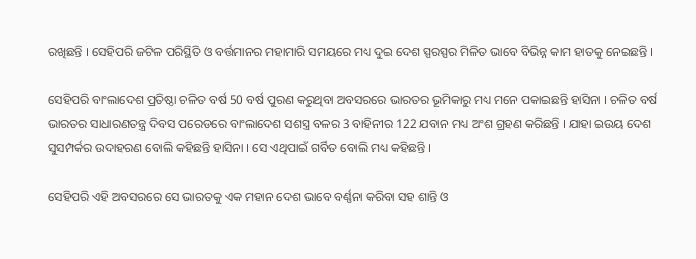ରଖିଛନ୍ତି । ସେହିପରି ଜଟିଳ ପରିସ୍ଥିତି ଓ ବର୍ତ୍ତମାନର ମହାମାରି ସମୟରେ ମଧ୍ୟ ଦୁଇ ଦେଶ ସ୍ପରସ୍ପର ମିଳିତ ଭାବେ ବିଭିନ୍ନ କାମ ହାତକୁ ନେଇଛନ୍ତି ।

ସେହିପରି ବାଂଲାଦେଶ ପ୍ରତିଷ୍ଠା ଚଳିତ ବର୍ଷ 50 ବର୍ଷ ପୁରଣ କରୁଥିବା ଅବସରରେ ଭାରତର ଭୂମିକାରୁ ମଧ୍ୟ ମନେ ପକାଇଛନ୍ତି ହାସିନା । ଚଳିତ ବର୍ଷ ଭାରତର ସାଧାରଣତନ୍ତ୍ର ଦିବସ ପରେଡରେ ବାଂଲାଦେଶ ସଶସ୍ତ୍ର ବଳର 3 ବାହିନୀର 122 ଯବାନ ମଧ୍ୟ ଅଂଶ ଗ୍ରହଣ କରିଛନ୍ତି । ଯାହା ଇଉୟ ଦେଶ ସୁସମ୍ପର୍କର ଉଦାହରଣ ବୋଲି କହିଛନ୍ତି ହାସିନା । ସେ ଏଥିପାଇଁ ଗର୍ବିତ ବୋଲି ମଧ୍ୟ କହିଛନ୍ତି ।

ସେହିପରି ଏହି ଅବସରରେ ସେ ଭାରତକୁ ଏକ ମହାନ ଦେଶ ଭାବେ ବର୍ଣ୍ଣନା କରିବା ସହ ଶାନ୍ତି ଓ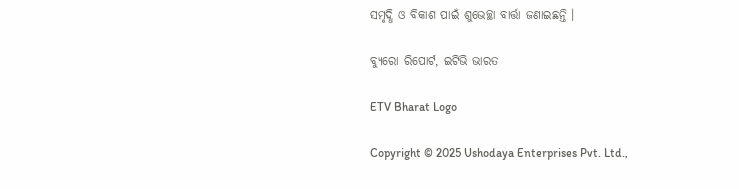ସମୃଦ୍ଧି ଓ ବିକାଶ ପାଇଁ ଶୁଭେଚ୍ଛା ବାର୍ତ୍ତା ଜଣାଇଛନ୍ତି ।

ବ୍ୟୁରୋ ରିପୋର୍ଟ, ଇଟିଭି ଭାରତ

ETV Bharat Logo

Copyright © 2025 Ushodaya Enterprises Pvt. Ltd.,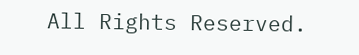All Rights Reserved.